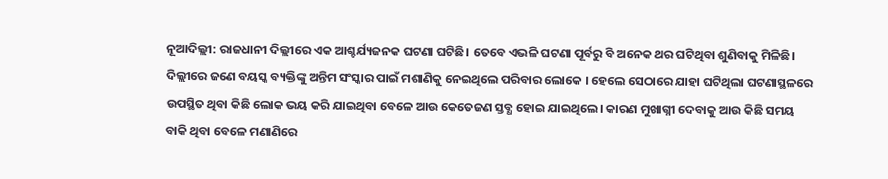ନୂଆଦିଲ୍ଲୀ: ରାଜଧାନୀ ଦିଲ୍ଲୀରେ ଏକ ଆଶ୍ଚର୍ଯ୍ୟଜନକ ଘଟଣା ଘଟିଛି। ତେବେ ଏଭଳି ଘଟଣା ପୂର୍ବରୁ ବି ଅନେକ ଥର ଘଟିଥିବା ଶୁଣିବାକୁ ମିଳିଛି।
ଦିଲ୍ଲୀରେ ଜଣେ ବୟସ୍କ ବ୍ୟକ୍ତିଙ୍କୁ ଅନ୍ତିମ ସଂସ୍କାର ପାଇଁ ମଶାଣିକୁ ନେଇଥିଲେ ପରିବାର ଲୋକେ । ହେଲେ ସେଠାରେ ଯାହା ଘଟିଥିଲା ଘଟଣାସ୍ଥଳରେ ଉପସ୍ଥିତ ଥିବା କିଛି ଲୋକ ଭୟ କରି ଯାଇଥିବା ବେଳେ ଆଉ କେତେଜଣ ସ୍ତବ୍ଧ ହୋଇ ଯାଇଥିଲେ। କାରଣ ମୁଖାଗ୍ନୀ ଦେବାକୁ ଆଉ କିଛି ସମୟ ବାକି ଥିବା ବେଳେ ମଣାଣିରେ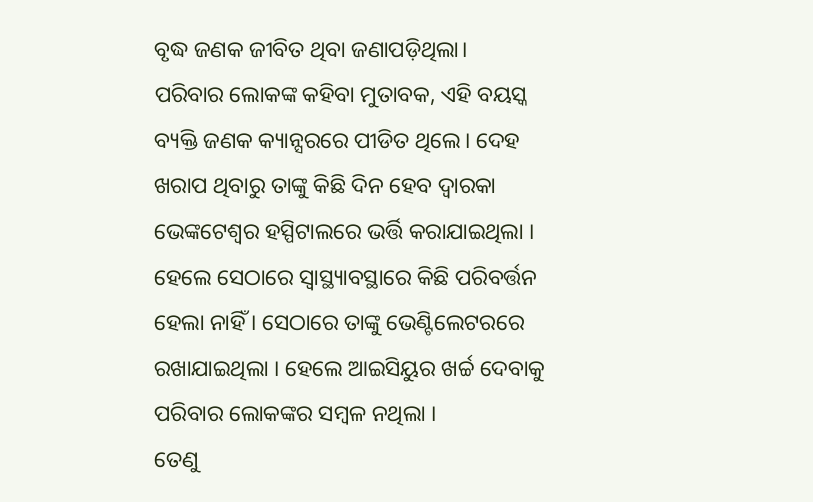ବୃଦ୍ଧ ଜଣକ ଜୀବିତ ଥିବା ଜଣାପଡ଼ିଥିଲା।
ପରିବାର ଲୋକଙ୍କ କହିବା ମୁତାବକ, ଏହି ବୟସ୍କ ବ୍ୟକ୍ତି ଜଣକ କ୍ୟାନ୍ସରରେ ପୀଡିତ ଥିଲେ। ଦେହ ଖରାପ ଥିବାରୁ ତାଙ୍କୁ କିଛି ଦିନ ହେବ ଦ୍ୱାରକା ଭେଙ୍କଟେଶ୍ୱର ହସ୍ପିଟାଲରେ ଭର୍ତ୍ତି କରାଯାଇଥିଲା । ହେଲେ ସେଠାରେ ସ୍ୱାସ୍ଥ୍ୟାବସ୍ଥାରେ କିଛି ପରିବର୍ତ୍ତନ ହେଲା ନାହିଁ । ସେଠାରେ ତାଙ୍କୁ ଭେଣ୍ଟିଲେଟରରେ ରଖାଯାଇଥିଲା । ହେଲେ ଆଇସିୟୁର ଖର୍ଚ୍ଚ ଦେବାକୁ ପରିବାର ଲୋକଙ୍କର ସମ୍ବଳ ନଥିଲା ।
ତେଣୁ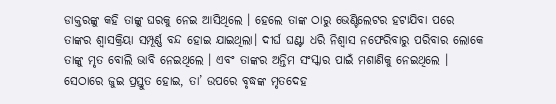ଡାକ୍ତରଙ୍କୁ କହି ତାଙ୍କୁ ଘରକୁ ନେଇ ଆସିଥିଲେ । ହେଲେ ତାଙ୍କ ଠାରୁ ଭେଣ୍ଟିଲେଟର ହଟାଯିବା ପରେ ତାଙ୍କର ଶ୍ୱାସକ୍ରିୟା ସମ୍ପୂର୍ଣ୍ଣ ବନ୍ଦ ହୋଇ ଯାଇଥିଲା। ଦୀର୍ଘ ଘଣ୍ଟା ଧରି ନିଶ୍ୱାସ ନଫେରିବାରୁ ପରିବାର ଲୋକେ ତାଙ୍କୁ ମୃତ ବୋଲି ଭାବି ନେଇଥିଲେ । ଏବଂ ତାଙ୍କର ଅନ୍ତିମ ସଂସ୍କାର ପାଇଁ ମଶାଣିକୁ ନେଇଥିଲେ । ସେଠାରେ ଜୁଇ ପ୍ରସ୍ତୁତ ହୋଇ, ତା’ ଉପରେ ବୃଦ୍ଧଙ୍କ ମୃତଦେହ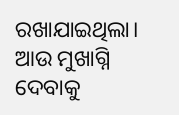ରଖାଯାଇଥିଲା। ଆଉ ମୁଖାଗ୍ନି ଦେବାକୁ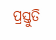ପ୍ରସ୍ତୁତି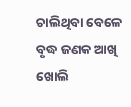ଚାଲିଥିବା ବେଳେ ବୃଦ୍ଧ ଜଣକ ଆଖି ଖୋଲି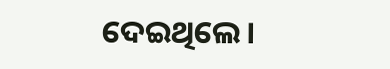ଦେଇଥିଲେ।